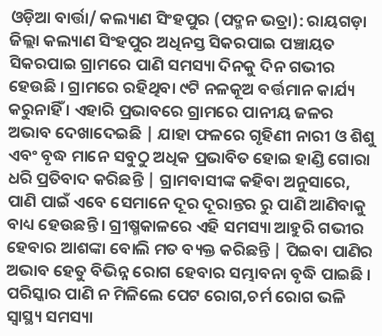ଓଡ଼ିଆ ବାର୍ତ୍ତା/ କଲ୍ୟାଣ ସିଂହପୁର (ପଦ୍ମନ ଭତ୍ରା): ରାୟଗଡ଼ା ଜିଲ୍ଲା କଲ୍ୟାଣ ସିଂହପୁର ଅଧିନସ୍ତ ସିକରପାଇ ପଞ୍ଚାୟତ ସିକରପାଇ ଗ୍ରାମରେ ପାଣି ସମସ୍ୟା ଦିନକୁ ଦିନ ଗଭୀର ହେଉଛି । ଗ୍ରାମରେ ରହିଥିବା ୯ଟି ନଳକୂଅ ବର୍ତ୍ତମାନ କାର୍ଯ୍ୟ କରୁନାହିଁ । ଏହାରି ପ୍ରଭାବରେ ଗ୍ରାମରେ ପାନୀୟ ଜଳର ଅଭାବ ଦେଖାଦେଇଛି | ଯାହା ଫଳରେ ଗୃହିଣୀ ନାରୀ ଓ ଶିଶୁ ଏବଂ ବୃଦ୍ଧ ମାନେ ସବୁଠୁ ଅଧିକ ପ୍ରଭାବିତ ହୋଇ ହାଣ୍ଡି ଗୋରା ଧରି ପ୍ରତିବାଦ କରିଛନ୍ତି | ଗ୍ରାମବାସୀଙ୍କ କହିବା ଅନୁସାରେ, ପାଣି ପାଇଁ ଏବେ ସେମାନେ ଦୂର ଦୂରାନ୍ତର ରୁ ପାଣି ଆଣିବାକୁ ବାଧ୍ୟ ହେଉଛନ୍ତି । ଗ୍ରୀଷ୍ମକାଳରେ ଏହି ସମସ୍ୟା ଆହୁରି ଗଭୀର ହେବାର ଆଶଙ୍କା ବୋଲି ମତ ବ୍ୟକ୍ତ କରିଛନ୍ତି | ପିଇବା ପାଣିର ଅଭାବ ହେତୁ ବିଭିନ୍ନ ରୋଗ ହେବାର ସମ୍ଭାବନା ବୃଦ୍ଧି ପାଇଛି । ପରିସ୍କାର ପାଣି ନ ମିଳିଲେ ପେଟ ରୋଗ,ଚର୍ମ ରୋଗ ଭଳି ସ୍ୱାସ୍ଥ୍ୟ ସମସ୍ୟା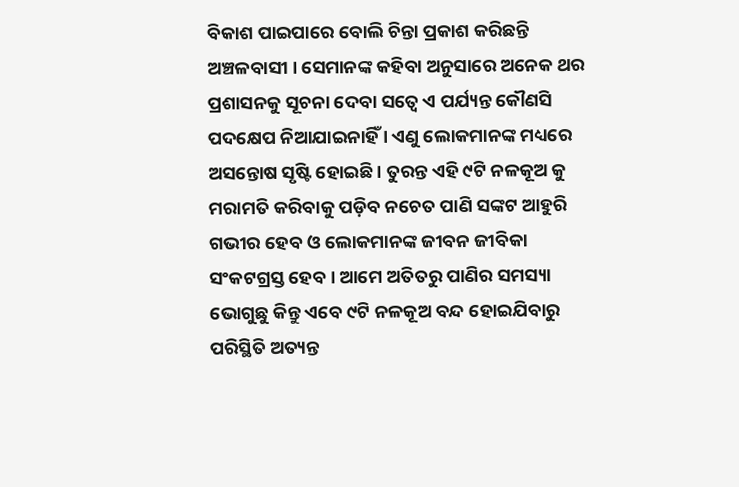ବିକାଶ ପାଇପାରେ ବୋଲି ଚିନ୍ତା ପ୍ରକାଶ କରିଛନ୍ତି ଅଞ୍ଚଳବାସୀ । ସେମାନଙ୍କ କହିବା ଅନୁସାରେ ଅନେକ ଥର ପ୍ରଶାସନକୁ ସୂଚନା ଦେବା ସତ୍ୱେ ଏ ପର୍ଯ୍ୟନ୍ତ କୌଣସି ପଦକ୍ଷେପ ନିଆଯାଇନାହିଁ । ଏଣୁ ଲୋକମାନଙ୍କ ମଧ୍ୟରେ ଅସନ୍ତୋଷ ସୃଷ୍ଟି ହୋଇଛି । ତୁରନ୍ତ ଏହି ୯ଟି ନଳକୂଅ କୁ ମରାମତି କରିବାକୁ ପଡ଼ିବ ନଚେତ ପାଣି ସଙ୍କଟ ଆହୁରି ଗଭୀର ହେବ ଓ ଲୋକମାନଙ୍କ ଜୀବନ ଜୀବିକା ସଂକଟଗ୍ରସ୍ତ ହେବ । ଆମେ ଅତିତରୁ ପାଣିର ସମସ୍ୟା ଭୋଗୁଛୁ କିନ୍ତୁ ଏବେ ୯ଟି ନଳକୂଅ ବନ୍ଦ ହୋଇଯିବାରୁ ପରିସ୍ଥିତି ଅତ୍ୟନ୍ତ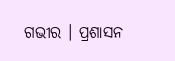ଗଭୀର । ପ୍ରଶାସନ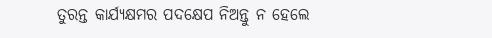ତୁରନ୍ତ କାର୍ଯ୍ୟକ୍ଷମର ପଦକ୍ଷେପ ନିଅନ୍ତୁ ନ ହେଲେ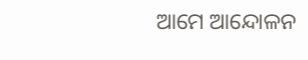ଆମେ ଆନ୍ଦୋଳନ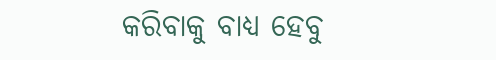କରିବାକୁ ବାଧ୍ୟ ହେବୁ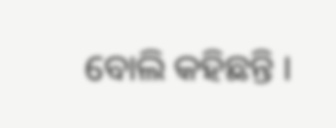ବୋଲି କହିଛନ୍ତି ।